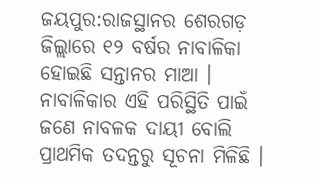ଜୟପୁର:ରାଜସ୍ଥାନର ଶେରଗଡ଼ ଜିଲ୍ଲାରେ ୧୨ ବର୍ଷର ନାବାଳିକା ହୋଇଛି ସନ୍ତାନର ମାଆ । ନାବାଳିକାର ଏହି ପରିସ୍ଥିତି ପାଇଁ ଜଣେ ନାବଳକ ଦାୟୀ ବୋଲି ପ୍ରାଥମିକ ତଦନ୍ତରୁ ସୂଚନା ମିଳିଛି ।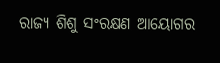ରାଜ୍ୟ ଶିଶୁ ସଂରକ୍ଷଣ ଆୟୋଗର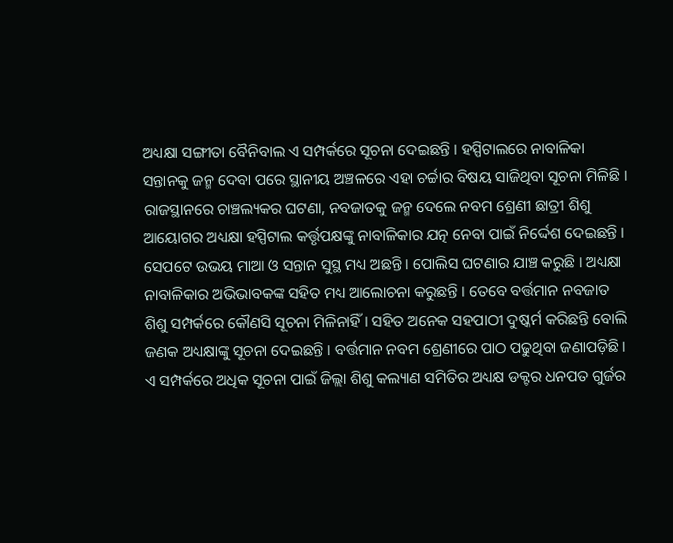ଅଧ୍ୟକ୍ଷା ସଙ୍ଗୀତା ବୈନିବାଲ ଏ ସମ୍ପର୍କରେ ସୂଚନା ଦେଇଛନ୍ତି । ହସ୍ପିଟାଲରେ ନାବାଳିକା ସନ୍ତାନକୁ ଜନ୍ମ ଦେବା ପରେ ସ୍ଥାନୀୟ ଅଞ୍ଚଳରେ ଏହା ଚର୍ଚ୍ଚାର ବିଷୟ ସାଜିଥିବା ସୂଚନା ମିଳିଛି ।
ରାଜସ୍ଥାନରେ ଚାଞ୍ଚଲ୍ୟକର ଘଟଣା, ନବଜାତକୁ ଜନ୍ମ ଦେଲେ ନବମ ଶ୍ରେଣୀ ଛାତ୍ରୀ ଶିଶୁ ଆୟୋଗର ଅଧ୍ୟକ୍ଷା ହସ୍ପିଟାଲ କର୍ତ୍ତୃପକ୍ଷଙ୍କୁ ନାବାଳିକାର ଯତ୍ନ ନେବା ପାଇଁ ନିର୍ଦ୍ଦେଶ ଦେଇଛନ୍ତି । ସେପଟେ ଉଭୟ ମାଆ ଓ ସନ୍ତାନ ସୁସ୍ଥ ମଧ୍ୟ ଅଛନ୍ତି । ପୋଲିସ ଘଟଣାର ଯାଞ୍ଚ କରୁଛି । ଅଧ୍ୟକ୍ଷା ନାବାଳିକାର ଅଭିଭାବକଙ୍କ ସହିତ ମଧ୍ୟ ଆଲୋଚନା କରୁଛନ୍ତି । ତେବେ ବର୍ତ୍ତମାନ ନବଜାତ ଶିଶୁ ସମ୍ପର୍କରେ କୌଣସି ସୂଚନା ମିଳିନାହିଁ । ସହିତ ଅନେକ ସହପାଠୀ ଦୁଷ୍କର୍ମ କରିଛନ୍ତି ବୋଲି ଜଣକ ଅଧ୍ୟକ୍ଷାଙ୍କୁ ସୂଚନା ଦେଇଛନ୍ତି । ବର୍ତ୍ତମାନ ନବମ ଶ୍ରେଣୀରେ ପାଠ ପଢୁଥିବା ଜଣାପଡ଼ିଛି । ଏ ସମ୍ପର୍କରେ ଅଧିକ ସୂଚନା ପାଇଁ ଜିଲ୍ଲା ଶିଶୁ କଲ୍ୟାଣ ସମିତିର ଅଧ୍ୟକ୍ଷ ଡକ୍ଟର ଧନପତ ଗୁର୍ଜର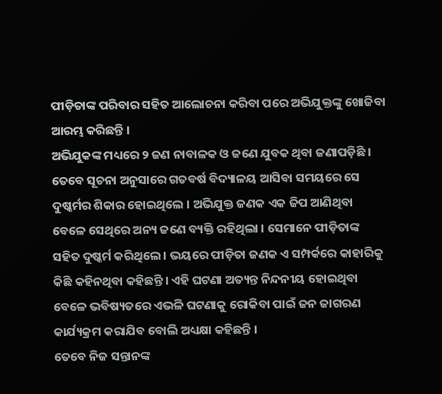ପୀଡ଼ିତାଙ୍କ ପରିବାର ସହିତ ଆଲୋଚନା କରିବା ପରେ ଅଭିଯୁକ୍ତଙ୍କୁ ଖୋଜିବା ଆରମ୍ଭ କରିଛନ୍ତି ।
ଅଭିଯୁକଙ୍କ ମଧ୍ୟରେ ୨ ଜଣ ନାବାଳକ ଓ ଜଣେ ଯୁବକ ଥିବା ଜଣାପଡ଼ିଛି । ତେବେ ସୂଚନା ଅନୁସାରେ ଗତବର୍ଷ ବିଦ୍ୟାଳୟ ଆସିବା ସମୟରେ ସେ ଦୁଷ୍କର୍ମର ଶିକାର ହୋଇଥିଲେ । ଅଭିଯୁକ୍ତ ଜଣକ ଏକ ଜିପ ଆଣିଥିବା ବେଳେ ସେଥିରେ ଅନ୍ୟ ଜଣେ ବ୍ୟକ୍ତି ରହିଥିଲା । ସେମାନେ ପୀଡ଼ିତାଙ୍କ ସହିତ ଦୁଷ୍କର୍ମ କରିଥିଲେ । ଭୟରେ ପୀଡ଼ିତା ଜଣକ ଏ ସମ୍ପର୍କରେ କାହାରିକୁ କିଛି କହିନଥିବା କହିଛନ୍ତି । ଏହି ଘଟଣା ଅତ୍ୟନ୍ତ ନିନ୍ଦନୀୟ ହୋଇଥିବା ବେଳେ ଭବିଷ୍ୟତରେ ଏଭଳି ଘଟଣାକୁ ରୋକିବା ପାଇଁ ଜନ ଜାଗରଣ କାର୍ଯ୍ୟକ୍ରମ କରାଯିବ ବୋଲି ଅଧ୍ୟକ୍ଷା କହିଛନ୍ତି ।
ତେବେ ନିଜ ସନ୍ତାନଙ୍କ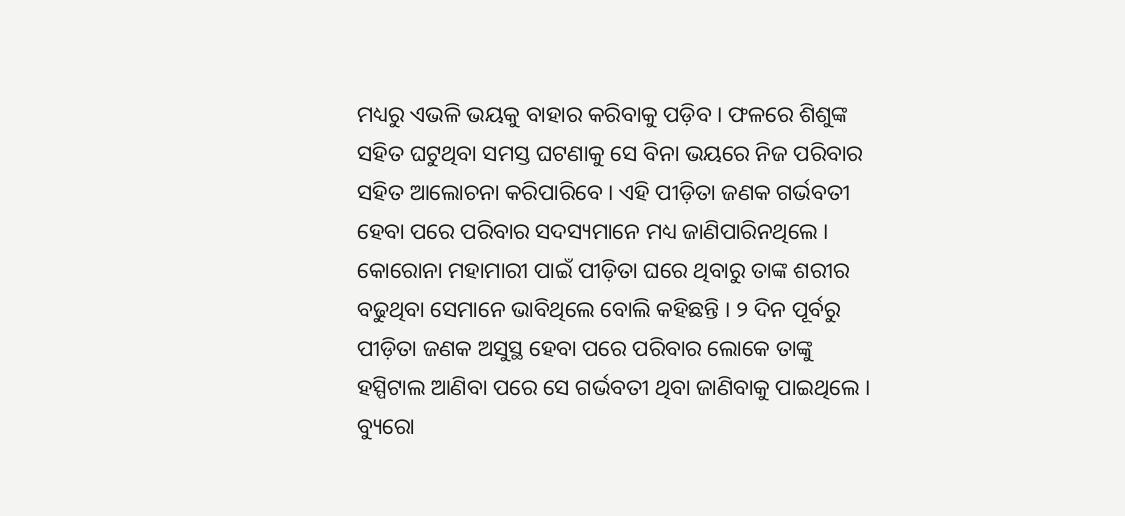ମଧ୍ୟରୁ ଏଭଳି ଭୟକୁ ବାହାର କରିବାକୁ ପଡ଼ିବ । ଫଳରେ ଶିଶୁଙ୍କ ସହିତ ଘଟୁଥିବା ସମସ୍ତ ଘଟଣାକୁ ସେ ବିନା ଭୟରେ ନିଜ ପରିବାର ସହିତ ଆଲୋଚନା କରିପାରିବେ । ଏହି ପୀଡ଼ିତା ଜଣକ ଗର୍ଭବତୀ ହେବା ପରେ ପରିବାର ସଦସ୍ୟମାନେ ମଧ୍ୟ ଜାଣିପାରିନଥିଲେ । କୋରୋନା ମହାମାରୀ ପାଇଁ ପୀଡ଼ିତା ଘରେ ଥିବାରୁ ତାଙ୍କ ଶରୀର ବଢୁଥିବା ସେମାନେ ଭାବିଥିଲେ ବୋଲି କହିଛନ୍ତି । ୨ ଦିନ ପୂର୍ବରୁ ପୀଡ଼ିତା ଜଣକ ଅସୁସ୍ଥ ହେବା ପରେ ପରିବାର ଲୋକେ ତାଙ୍କୁ ହସ୍ପିଟାଲ ଆଣିବା ପରେ ସେ ଗର୍ଭବତୀ ଥିବା ଜାଣିବାକୁ ପାଇଥିଲେ ।
ବ୍ୟୁରୋ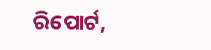ରିପୋର୍ଟ,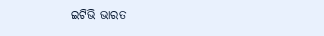ଇଟିଭି ଭାରତ